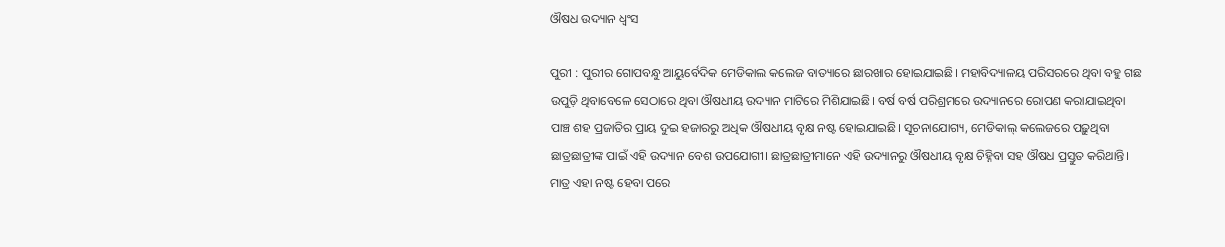ଔଷଧ ଉଦ୍ୟାନ ଧ୍ବଂସ

ପୁରୀ : ପୁରୀର ଗୋପବନ୍ଧୁ ଆୟୁର୍ବେଦିକ ମେଡିକାଲ କଲେଜ ବାତ୍ୟାରେ ଛାରଖାର ହୋଇଯାଇଛି। ମହାବିଦ୍ୟାଳୟ ପରିସରରେ ଥିବା ବହୁ ଗଛ ଉପୁଡ଼ି ଥିବାବେଳେ ସେଠାରେ ଥିବା ଔଷଧୀୟ ଉଦ୍ୟାନ ମାଟିରେ ମିଶିଯାଇଛି। ବର୍ଷ ବର୍ଷ ପରିଶ୍ରମରେ ଉଦ୍ୟାନରେ ରୋପଣ କରାଯାଇଥିବା ପାଞ୍ଚ ଶହ ପ୍ରଜାତିର ପ୍ରାୟ ଦୁଇ ହଜାରରୁ ଅଧିକ ଔଷଧୀୟ ବୃକ୍ଷ ନଷ୍ଟ ହୋଇଯାଇଛି। ସୂଚନାଯୋଗ୍ୟ, ମେଡିକାଲ୍ କଲେଜରେ ପଢ଼ୁଥିବା ଛାତ୍ରଛାତ୍ରୀଙ୍କ ପାଇଁ ଏହି ଉଦ୍ୟାନ ବେଶ ଉପଯୋଗୀ। ଛାତ୍ରଛାତ୍ରୀମାନେ ଏହି ଉଦ୍ୟାନରୁ ଔଷଧୀୟ ବୃକ୍ଷ ଚିହ୍ନିବା ସହ ଔଷଧ ପ୍ରସ୍ତୁତ କରିଥାନ୍ତି। ମାତ୍ର ଏହା ନଷ୍ଟ ହେବା ପରେ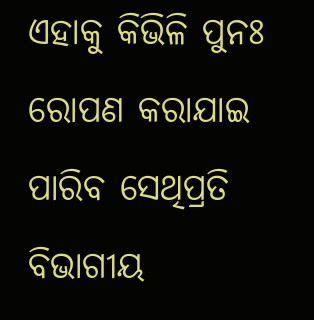ଏହାକୁ କିଭିଳି ପୁନଃ ରୋପଣ କରାଯାଇ ପାରିବ ସେଥିପ୍ରତି ବିଭାଗୀୟ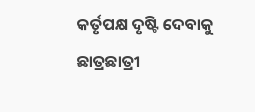କର୍ତୃପକ୍ଷ ଦୃଷ୍ଟି ଦେବାକୁ ଛାତ୍ରଛାତ୍ରୀ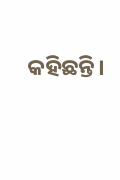କହିଛନ୍ତି।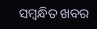ସମ୍ବନ୍ଧିତ ଖବର